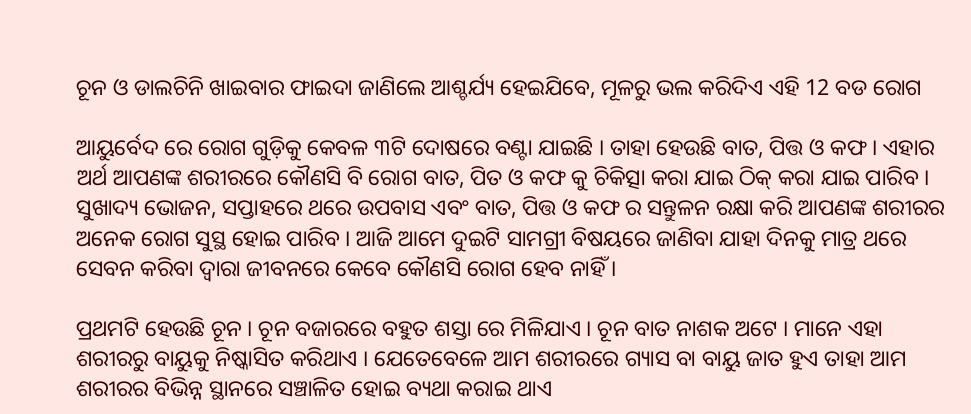ଚୂନ ଓ ଡାଲଚିନି ଖାଇବାର ଫାଇଦା ଜାଣିଲେ ଆଶ୍ଚର୍ଯ୍ୟ ହେଇଯିବେ, ମୂଳରୁ ଭଲ କରିଦିଏ ଏହି 12 ବଡ ରୋଗ

ଆୟୁର୍ବେଦ ରେ ରୋଗ ଗୁଡ଼ିକୁ କେବଳ ୩ଟି ଦୋଷରେ ବଣ୍ଟା ଯାଇଛି । ତାହା ହେଉଛି ବାତ, ପିତ୍ତ ଓ କଫ । ଏହାର ଅର୍ଥ ଆପଣଙ୍କ ଶରୀରରେ କୌଣସି ବି ରୋଗ ବାତ, ପିତ ଓ କଫ କୁ ଚିକିତ୍ସା କରା ଯାଇ ଠିକ୍ କରା ଯାଇ ପାରିବ । ସୁଖାଦ୍ୟ ଭୋଜନ, ସପ୍ତାହରେ ଥରେ ଉପବାସ ଏବଂ ବାତ, ପିତ୍ତ ଓ କଫ ର ସନ୍ତୁଳନ ରକ୍ଷା କରି ଆପଣଙ୍କ ଶରୀରର ଅନେକ ରୋଗ ସୁସ୍ଥ ହୋଇ ପାରିବ । ଆଜି ଆମେ ଦୁଇଟି ସାମଗ୍ରୀ ବିଷୟରେ ଜାଣିବା ଯାହା ଦିନକୁ ମାତ୍ର ଥରେ ସେବନ କରିବା ଦ୍ୱାରା ଜୀବନରେ କେବେ କୌଣସି ରୋଗ ହେବ ନାହିଁ ।

ପ୍ରଥମଟି ହେଉଛି ଚୂନ । ଚୂନ ବଜାରରେ ବହୁତ ଶସ୍ତା ରେ ମିଳିଯାଏ । ଚୂନ ବାତ ନାଶକ ଅଟେ । ମାନେ ଏହା ଶରୀରରୁ ବାୟୁକୁ ନିଷ୍କାସିତ କରିଥାଏ । ଯେତେବେଳେ ଆମ ଶରୀରରେ ଗ୍ୟାସ ବା ବାୟୁ ଜାତ ହୁଏ ତାହା ଆମ ଶରୀରର ବିଭିନ୍ନ ସ୍ଥାନରେ ସଞ୍ଚାଳିତ ହୋଇ ବ୍ୟଥା କରାଇ ଥାଏ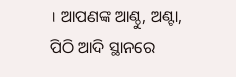। ଆପଣଙ୍କ ଆଣ୍ଠୁ, ଅଣ୍ଟା, ପିଠି ଆଦି ସ୍ଥାନରେ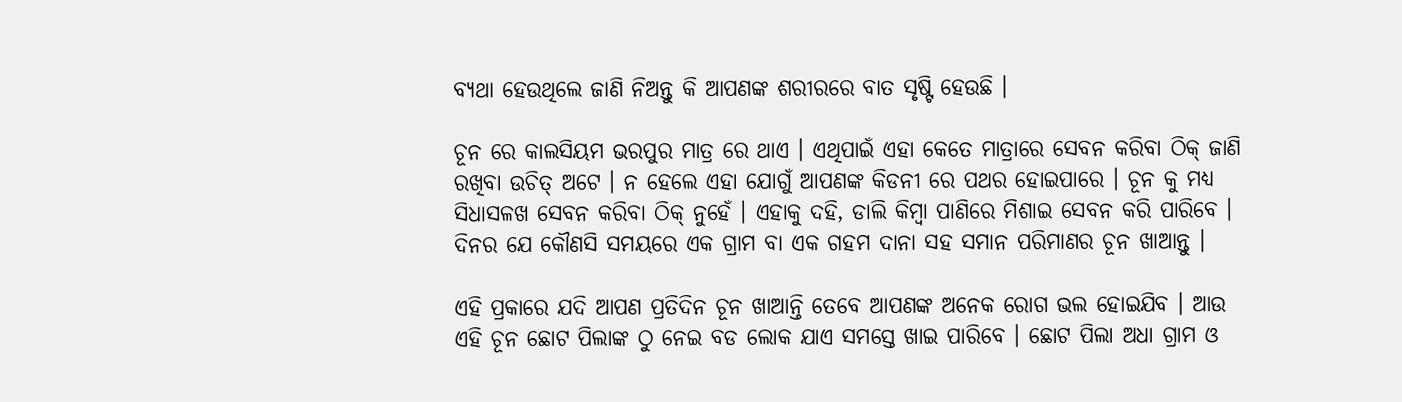ବ୍ୟଥା ହେଉଥିଲେ ଜାଣି ନିଅନ୍ତୁ କି ଆପଣଙ୍କ ଶରୀରରେ ବାତ ସୃଷ୍ଟି ହେଉଛି ।

ଚୂନ ରେ କାଲସିୟମ ଭରପୁର ମାତ୍ର ରେ ଥାଏ । ଏଥିପାଇଁ ଏହା କେତେ ମାତ୍ରାରେ ସେବନ କରିବା ଠିକ୍ ଜାଣି ରଖିବା ଉଚିତ୍ ଅଟେ । ନ ହେଲେ ଏହା ଯୋଗୁଁ ଆପଣଙ୍କ କିଡନୀ ରେ ପଥର ହୋଇପାରେ । ଚୂନ କୁ ମଧ୍ୟ ସିଧାସଳଖ ସେବନ କରିବା ଠିକ୍ ନୁହେଁ । ଏହାକୁ ଦହି, ଡାଲି କିମ୍ବା ପାଣିରେ ମିଶାଇ ସେବନ କରି ପାରିବେ । ଦିନର ଯେ କୌଣସି ସମୟରେ ଏକ ଗ୍ରାମ ବା ଏକ ଗହମ ଦାନା ସହ ସମାନ ପରିମାଣର ଚୂନ ଖାଆନ୍ତୁ ।

ଏହି ପ୍ରକାରେ ଯଦି ଆପଣ ପ୍ରତିଦିନ ଚୂନ ଖାଆନ୍ତି ତେବେ ଆପଣଙ୍କ ଅନେକ ରୋଗ ଭଲ ହୋଇଯିବ । ଆଉ ଏହି ଚୂନ ଛୋଟ ପିଲାଙ୍କ ଠୁ ନେଇ ବଡ ଲୋକ ଯାଏ ସମସ୍ତେ ଖାଇ ପାରିବେ । ଛୋଟ ପିଲା ଅଧା ଗ୍ରାମ ଓ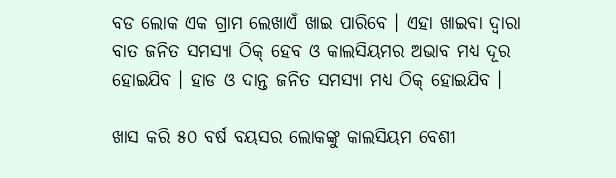ବଡ ଲୋକ ଏକ ଗ୍ରାମ ଲେଖାଏଁ ଖାଇ ପାରିବେ । ଏହା ଖାଇବା ଦ୍ୱାରା ବାତ ଜନିତ ସମସ୍ୟା ଠିକ୍ ହେବ ଓ କାଲସିୟମର ଅଭାବ ମଧ୍ୟ ଦୂର ହୋଇଯିବ । ହାଡ ଓ ଦାନ୍ତ ଜନିତ ସମସ୍ୟା ମଧ୍ୟ ଠିକ୍ ହୋଇଯିବ ।

ଖାସ କରି ୫୦ ବର୍ଷ ବୟସର ଲୋକଙ୍କୁ କାଲସିୟମ ବେଶୀ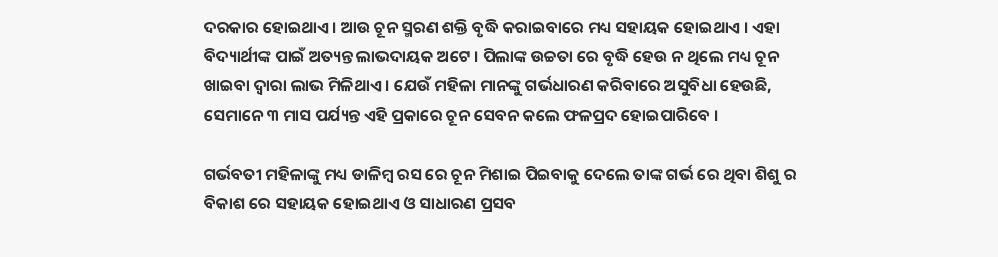ଦରକାର ହୋଇଥାଏ । ଆଉ ଚୂନ ସ୍ମରଣ ଶକ୍ତି ବୃଦ୍ଧି କରାଇବାରେ ମଧ୍ୟ ସହାୟକ ହୋଇଥାଏ । ଏହା ବିଦ୍ୟାର୍ଥୀଙ୍କ ପାଇଁ ଅତ୍ୟନ୍ତ ଲାଭଦାୟକ ଅଟେ । ପିଲାଙ୍କ ଉଚ୍ଚତା ରେ ବୃଦ୍ଧି ହେଉ ନ ଥିଲେ ମଧ୍ୟ ଚୂନ ଖାଇବା ଦ୍ୱାରା ଲାଭ ମିଳିଥାଏ । ଯେଉଁ ମହିଳା ମାନଙ୍କୁ ଗର୍ଭଧାରଣ କରିବାରେ ଅସୁବିଧା ହେଉଛି, ସେମାନେ ୩ ମାସ ପର୍ଯ୍ୟନ୍ତ ଏହି ପ୍ରକାରେ ଚୂନ ସେବନ କଲେ ଫଳପ୍ରଦ ହୋଇପାରିବେ ।

ଗର୍ଭବତୀ ମହିଳାଙ୍କୁ ମଧ୍ୟ ଡାଳିମ୍ବ ରସ ରେ ଚୂନ ମିଶାଇ ପିଇବାକୁ ଦେଲେ ତାଙ୍କ ଗର୍ଭ ରେ ଥିବା ଶିଶୁ ର ବିକାଶ ରେ ସହାୟକ ହୋଇଥାଏ ଓ ସାଧାରଣ ପ୍ରସବ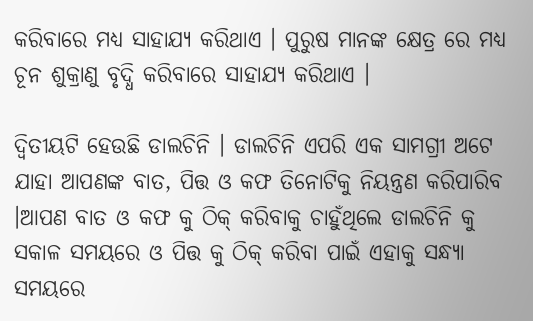କରିବାରେ ମଧ୍ୟ ସାହାଯ୍ୟ କରିଥାଏ । ପୁରୁଷ ମାନଙ୍କ କ୍ଷେତ୍ର ରେ ମଧ୍ୟ ଚୂନ ଶୁକ୍ରାଣୁ ବୃଦ୍ଧି କରିବାରେ ସାହାଯ୍ୟ କରିଥାଏ ।

ଦ୍ଵିତୀୟଟି ହେଉଛି ଡାଲଚିନି । ଡାଲଚିନି ଏପରି ଏକ ସାମଗ୍ରୀ ଅଟେ ଯାହା ଆପଣଙ୍କ ବାତ, ପିତ୍ତ ଓ କଫ ତିନୋଟିକୁ ନିୟନ୍ତ୍ରଣ କରିପାରିବ ।ଆପଣ ବାତ ଓ କଫ କୁ ଠିକ୍ କରିବାକୁ ଚାହୁଁଥିଲେ ଡାଲଚିନି କୁ ସକାଳ ସମୟରେ ଓ ପିତ୍ତ କୁ ଠିକ୍ କରିବା ପାଇଁ ଏହାକୁ ସନ୍ଧ୍ୟା ସମୟରେ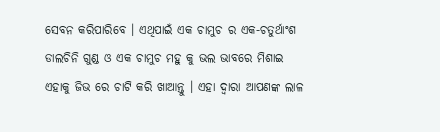ସେବନ କରିପାରିବେ । ଏଥିପାଇଁ ଏକ ଚାମୁଚ ର ଏକ-ଚତୁର୍ଥାଂଶ ଡାଲଚିନି ଗୁଣ୍ଡ ଓ ଏକ ଚାମୁଚ ମହୁ କୁ ଭଲ ଭାବରେ ମିଶାଇ ଏହାକୁ ଜିଭ ରେ ଚାଟି କରି ଖାଆନ୍ତୁ । ଏହା ଦ୍ୱାରା ଆପଣଙ୍କ ଲାଳ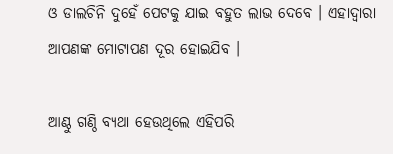ଓ ଡାଲଚିନି ଦୁହେଁ ପେଟକୁ ଯାଇ ବହୁତ ଲାଭ ଦେବେ । ଏହାଦ୍ୱାରା ଆପଣଙ୍କ ମୋଟାପଣ ଦୂର ହୋଇଯିବ ।

ଆଣ୍ଠୁ ଗଣ୍ଠି ବ୍ୟଥା ହେଉଥିଲେ ଏହିପରି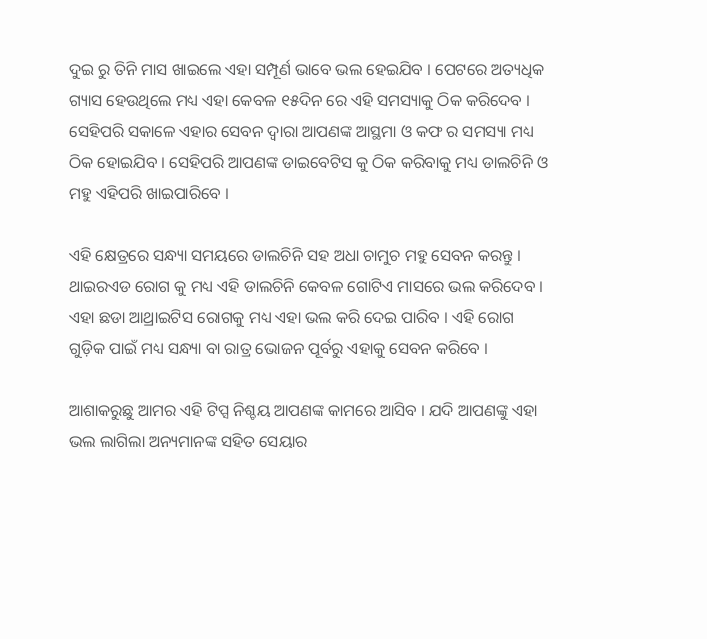ଦୁଇ ରୁ ତିନି ମାସ ଖାଇଲେ ଏହା ସମ୍ପୂର୍ଣ ଭାବେ ଭଲ ହେଇଯିବ । ପେଟରେ ଅତ୍ୟଧିକ ଗ୍ୟାସ ହେଉଥିଲେ ମଧ୍ୟ ଏହା କେବଳ ୧୫ଦିନ ରେ ଏହି ସମସ୍ୟାକୁ ଠିକ କରିଦେବ । ସେହିପରି ସକାଳେ ଏହାର ସେବନ ଦ୍ୱାରା ଆପଣଙ୍କ ଆସ୍ଥମା ଓ କଫ ର ସମସ୍ୟା ମଧ୍ୟ ଠିକ ହୋଇଯିବ । ସେହିପରି ଆପଣଙ୍କ ଡାଇବେଟିସ କୁ ଠିକ କରିବାକୁ ମଧ୍ୟ ଡାଲଚିନି ଓ ମହୁ ଏହିପରି ଖାଇପାରିବେ ।

ଏହି କ୍ଷେତ୍ରରେ ସନ୍ଧ୍ୟା ସମୟରେ ଡାଲଚିନି ସହ ଅଧା ଚାମୁଚ ମହୁ ସେବନ କରନ୍ତୁ । ଥାଇରଏଡ ରୋଗ କୁ ମଧ୍ୟ ଏହି ଡାଲଚିନି କେବଳ ଗୋଟିଏ ମାସରେ ଭଲ କରିଦେବ । ଏହା ଛଡା ଆଥ୍ରାଇଟିସ ରୋଗକୁ ମଧ୍ୟ ଏହା ଭଲ କରି ଦେଇ ପାରିବ । ଏହି ରୋଗ ଗୁଡ଼ିକ ପାଇଁ ମଧ୍ୟ ସନ୍ଧ୍ୟା ବା ରାତ୍ର ଭୋଜନ ପୂର୍ବରୁ ଏହାକୁ ସେବନ କରିବେ ।

ଆଶାକରୁଛୁ ଆମର ଏହି ଟିପ୍ସ ନିଶ୍ଚୟ ଆପଣଙ୍କ କାମରେ ଆସିବ । ଯଦି ଆପଣଙ୍କୁ ଏହା ଭଲ ଲାଗିଲା ଅନ୍ୟମାନଙ୍କ ସହିତ ସେୟାର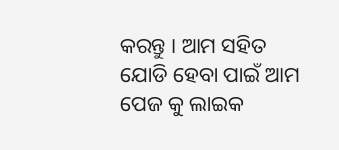କରନ୍ତୁ । ଆମ ସହିତ ଯୋଡି ହେବା ପାଇଁ ଆମ ପେଜ କୁ ଲାଇକ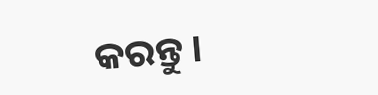କରନ୍ତୁ ।